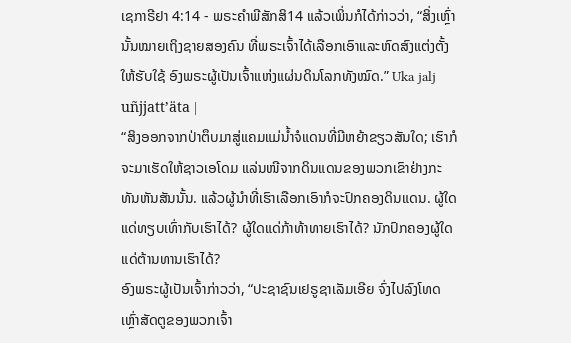ເຊກາຣີຢາ 4:14 - ພຣະຄຳພີສັກສິ14 ແລ້ວເພິ່ນກໍໄດ້ກ່າວວ່າ, “ສິ່ງເຫຼົ່ານັ້ນໝາຍເຖິງຊາຍສອງຄົນ ທີ່ພຣະເຈົ້າໄດ້ເລືອກເອົາແລະຫົດສົງແຕ່ງຕັ້ງໃຫ້ຮັບໃຊ້ ອົງພຣະຜູ້ເປັນເຈົ້າແຫ່ງແຜ່ນດິນໂລກທັງໝົດ.” Uka jalj uñjjattʼäta |
“ສິງອອກຈາກປ່າຕຶບມາສູ່ແຄມແມ່ນໍ້າຈໍແດນທີ່ມີຫຍ້າຂຽວສັນໃດ; ເຮົາກໍຈະມາເຮັດໃຫ້ຊາວເອໂດມ ແລ່ນໜີຈາກດິນແດນຂອງພວກເຂົາຢ່າງກະທັນຫັນສັນນັ້ນ. ແລ້ວຜູ້ນຳທີ່ເຮົາເລືອກເອົາກໍຈະປົກຄອງດິນແດນ. ຜູ້ໃດແດ່ທຽບເທົ່າກັບເຮົາໄດ້? ຜູ້ໃດແດ່ກ້າທ້າທາຍເຮົາໄດ້? ນັກປົກຄອງຜູ້ໃດແດ່ຕ້ານທານເຮົາໄດ້?
ອົງພຣະຜູ້ເປັນເຈົ້າກ່າວວ່າ, “ປະຊາຊົນເຢຣູຊາເລັມເອີຍ ຈົ່ງໄປລົງໂທດເຫຼົ່າສັດຕູຂອງພວກເຈົ້າ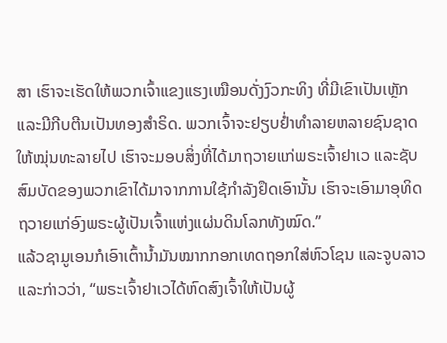ສາ ເຮົາຈະເຮັດໃຫ້ພວກເຈົ້າແຂງແຮງເໝືອນດັ່ງງົວກະທິງ ທີ່ມີເຂົາເປັນເຫຼັກແລະມີກີບຕີນເປັນທອງສຳຣິດ. ພວກເຈົ້າຈະຢຽບຢໍ່າທຳລາຍຫລາຍຊົນຊາດໃຫ້ໝຸ່ນທະລາຍໄປ ເຮົາຈະມອບສິ່ງທີ່ໄດ້ມາຖວາຍແກ່ພຣະເຈົ້າຢາເວ ແລະຊັບສົມບັດຂອງພວກເຂົາໄດ້ມາຈາກການໃຊ້ກຳລັງຢຶດເອົານັ້ນ ເຮົາຈະເອົາມາອຸທິດຖວາຍແກ່ອົງພຣະຜູ້ເປັນເຈົ້າແຫ່ງແຜ່ນດິນໂລກທັງໝົດ.”
ແລ້ວຊາມູເອນກໍເອົາເຕົ້ານໍ້າມັນໝາກກອກເທດຖອກໃສ່ຫົວໂຊນ ແລະຈູບລາວ ແລະກ່າວວ່າ, “ພຣະເຈົ້າຢາເວໄດ້ຫົດສົງເຈົ້າໃຫ້ເປັນຜູ້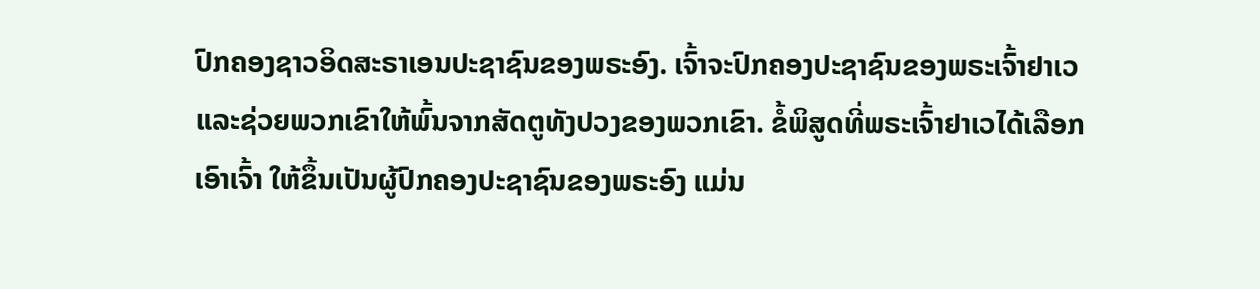ປົກຄອງຊາວອິດສະຣາເອນປະຊາຊົນຂອງພຣະອົງ. ເຈົ້າຈະປົກຄອງປະຊາຊົນຂອງພຣະເຈົ້າຢາເວ ແລະຊ່ວຍພວກເຂົາໃຫ້ພົ້ນຈາກສັດຕູທັງປວງຂອງພວກເຂົາ. ຂໍ້ພິສູດທີ່ພຣະເຈົ້າຢາເວໄດ້ເລືອກເອົາເຈົ້າ ໃຫ້ຂຶ້ນເປັນຜູ້ປົກຄອງປະຊາຊົນຂອງພຣະອົງ ແມ່ນ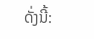ດັ່ງນີ້: